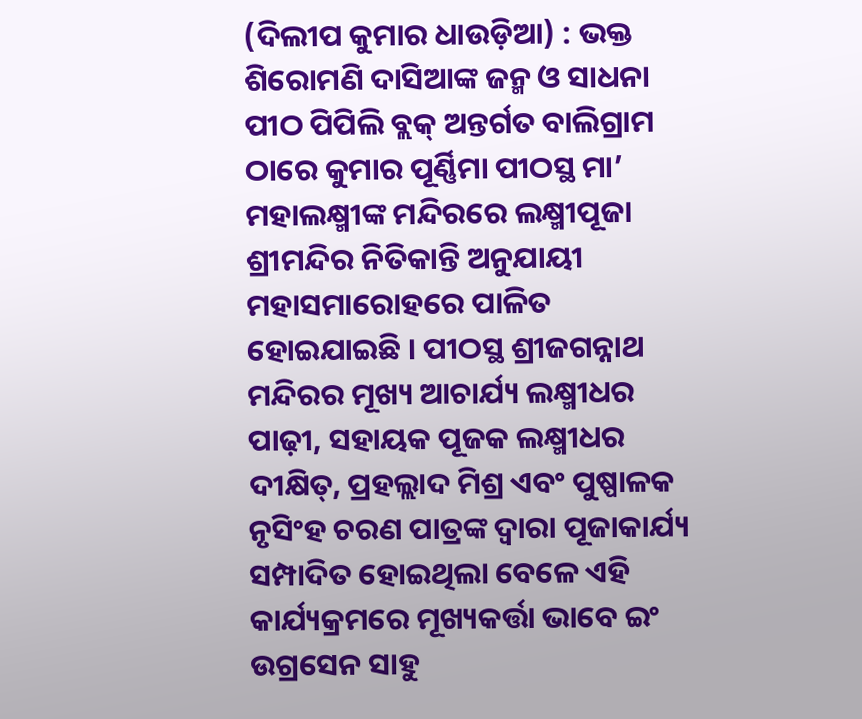(ଦିଲୀପ କୁମାର ଧାଉଡ଼ିଆ) : ଭକ୍ତ ଶିରୋମଣି ଦାସିଆଙ୍କ ଜନ୍ମ ଓ ସାଧନା ପୀଠ ପିପିଲି ବ୍ଲକ୍ ଅନ୍ତର୍ଗତ ବାଲିଗ୍ରାମ ଠାରେ କୁମାର ପୂର୍ଣ୍ଣିମା ପୀଠସ୍ଥ ମା’ ମହାଲକ୍ଷ୍ମୀଙ୍କ ମନ୍ଦିରରେ ଲକ୍ଷ୍ମୀପୂଜା ଶ୍ରୀମନ୍ଦିର ନିତିକାନ୍ତି ଅନୁଯାୟୀ ମହାସମାରୋହରେ ପାଳିତ ହୋଇଯାଇଛି । ପୀଠସ୍ଥ ଶ୍ରୀଜଗନ୍ନାଥ ମନ୍ଦିରର ମୂଖ୍ୟ ଆଚାର୍ଯ୍ୟ ଲକ୍ଷ୍ମୀଧର ପାଢ଼ୀ, ସହାୟକ ପୂଜକ ଲକ୍ଷ୍ମୀଧର ଦୀକ୍ଷିତ୍, ପ୍ରହଲ୍ଲାଦ ମିଶ୍ର ଏବଂ ପୁଷ୍ପାଳକ ନୃସିଂହ ଚରଣ ପାତ୍ରଙ୍କ ଦ୍ୱାରା ପୂଜାକାର୍ଯ୍ୟ ସମ୍ପାଦିତ ହୋଇଥିଲା ବେଳେ ଏହି କାର୍ଯ୍ୟକ୍ରମରେ ମୂଖ୍ୟକର୍ତ୍ତା ଭାବେ ଇଂ ଉଗ୍ରସେନ ସାହୁ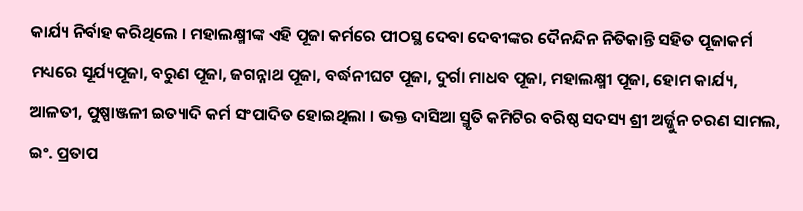କାର୍ଯ୍ୟ ନିର୍ବାହ କରିଥିଲେ । ମହାଲକ୍ଷ୍ମୀଙ୍କ ଏହି ପୂଜା କର୍ମରେ ପୀଠସ୍ଥ ଦେବା ଦେବୀଙ୍କର ଦୈନନ୍ଦିନ ନିତିକାନ୍ତି ସହିତ ପୂଜାକର୍ମ ମଧ୍ୟରେ ସୂର୍ଯ୍ୟପୂଜା, ବରୁଣ ପୂଜା, ଜଗନ୍ନାଥ ପୂଜା, ବର୍ଦ୍ଧନୀଘଟ ପୂଜା, ଦୁର୍ଗା ମାଧବ ପୂଜା, ମହାଲକ୍ଷ୍ମୀ ପୂଜା, ହୋମ କାର୍ଯ୍ୟ, ଆଳତୀ, ପୁଷ୍ପାଞ୍ଜଳୀ ଇତ୍ୟାଦି କର୍ମ ସଂପାଦିତ ହୋଇଥିଲା । ଭକ୍ତ ଦାସିଆ ସ୍ମୃତି କମିଟିର ବରିଷ୍ଠ ସଦସ୍ୟ ଶ୍ରୀ ଅର୍ଜ୍ଜୁନ ଚରଣ ସାମଲ, ଇଂ. ପ୍ରତାପ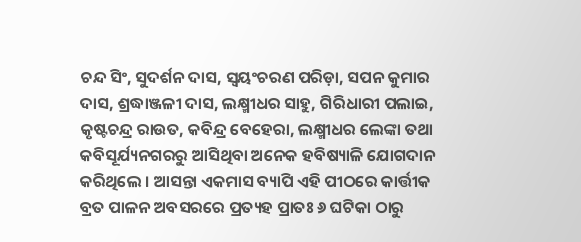ଚନ୍ଦ ସିଂ, ସୁଦର୍ଶନ ଦାସ, ସ୍ୱୟଂଚରଣ ପରିଡ଼ା, ସପନ କୁମାର ଦାସ, ଶ୍ରଦ୍ଧାଞ୍ଜଳୀ ଦାସ, ଲକ୍ଷ୍ମୀଧର ସାହୁ, ଗିରିଧାରୀ ପଲାଇ, କୃଷ୍ଟଚନ୍ଦ୍ର ରାଉତ, କବିନ୍ଦ୍ର ବେହେରା, ଲକ୍ଷ୍ମୀଧର ଲେଙ୍କା ତଥା କବିସୂର୍ଯ୍ୟନଗରରୁ ଆସିଥିବା ଅନେକ ହବିଷ୍ୟାଳି ଯୋଗଦାନ କରିଥିଲେ । ଆସନ୍ତା ଏକମାସ ବ୍ୟାପି ଏହି ପୀଠରେ କାର୍ତ୍ତୀକ ବ୍ରତ ପାଳନ ଅବସରରେ ପ୍ରତ୍ୟହ ପ୍ରାତଃ ୬ ଘଟିକା ଠାରୁ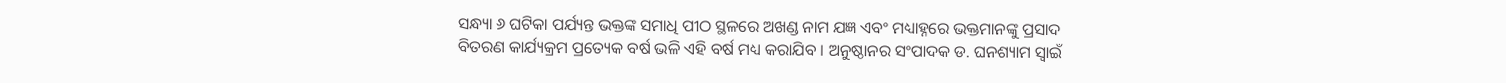ସନ୍ଧ୍ୟା ୬ ଘଟିକା ପର୍ଯ୍ୟନ୍ତ ଭକ୍ତଙ୍କ ସମାଧି ପୀଠ ସ୍ଥଳରେ ଅଖଣ୍ଡ ନାମ ଯଜ୍ଞ ଏବଂ ମଧ୍ୟାହ୍ନରେ ଭକ୍ତମାନଙ୍କୁ ପ୍ରସାଦ ବିତରଣ କାର୍ଯ୍ୟକ୍ରମ ପ୍ରତ୍ୟେକ ବର୍ଷ ଭଳି ଏହି ବର୍ଷ ମଧ୍ୟ କରାଯିବ । ଅନୁଷ୍ଠାନର ସଂପାଦକ ଡ. ଘନଶ୍ୟାମ ସ୍ୱାଇଁ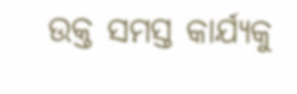ଉକ୍ତ ସମସ୍ତ କାର୍ଯ୍ୟକୁ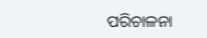ପରିଚାଳନା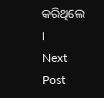କରିଥିଲେ ।
Next Post